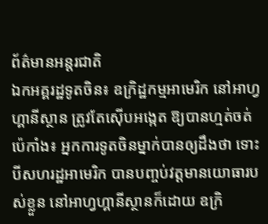ព័ត៌មានអន្តរជាតិ
ឯកអគ្គរដ្ឋទូតចិន៖ ឧក្រិដ្ឋកម្មអាមេរិក នៅអាហ្វហ្គានីស្ថាន ត្រូវតែស៊ើបអង្កេត ឱ្យបានហ្មត់ចត់
ប៉េកាំង៖ អ្នកការទូតចិនម្នាក់បានឲ្យដឹងថា ទោះបីសហរដ្ឋអាមេរិក បានបញ្ចប់វត្តមានយោធារបស់ខ្លួន នៅអាហ្វហ្គានីស្ថានក៏ដោយ ឧក្រិ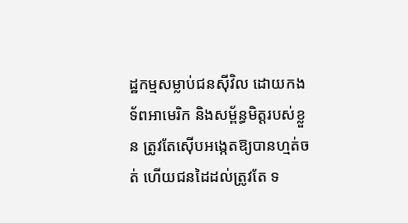ដ្ឋកម្មសម្លាប់ជនស៊ីវិល ដោយកងទ័ពអាមេរិក និងសម្ព័ន្ធមិត្តរបស់ខ្លួន ត្រូវតែស៊ើបអង្កេតឱ្យបានហ្មត់ចត់ ហើយជនដៃដល់ត្រូវតែ ទ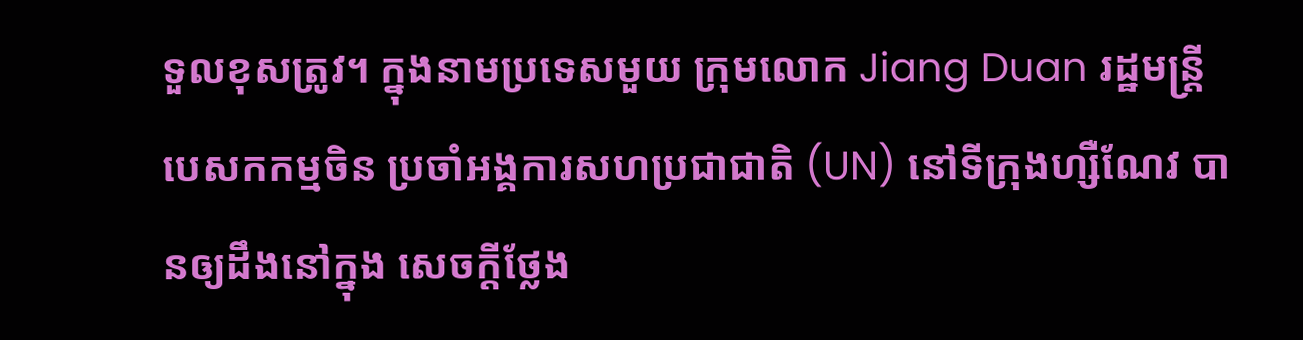ទួលខុសត្រូវ។ ក្នុងនាមប្រទេសមួយ ក្រុមលោក Jiang Duan រដ្ឋមន្ត្រីបេសកកម្មចិន ប្រចាំអង្គការសហប្រជាជាតិ (UN) នៅទីក្រុងហ្សឺណែវ បានឲ្យដឹងនៅក្នុង សេចក្តីថ្លែង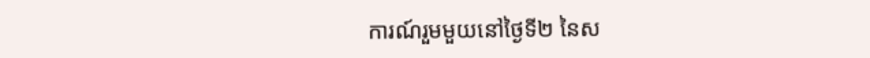ការណ៍រួមមួយនៅថ្ងៃទី២ នៃស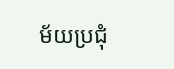ម័យប្រជុំ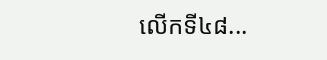លើកទី៤៨...